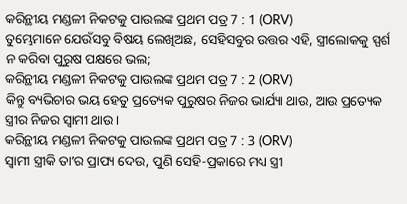କରିନ୍ଥୀୟ ମଣ୍ଡଳୀ ନିକଟକୁ ପାଉଲଙ୍କ ପ୍ରଥମ ପତ୍ର 7 : 1 (ORV)
ତୁମ୍ଭେମାନେ ଯେଉଁସବୁ ବିଷୟ ଲେଖିଅଛ, ସେହିସବୁର ଉତ୍ତର ଏହି, ସ୍ତ୍ରୀଲୋକକୁ ସ୍ପର୍ଶ ନ କରିବା ପୁରୁଷ ପକ୍ଷରେ ଭଲ;
କରିନ୍ଥୀୟ ମଣ୍ଡଳୀ ନିକଟକୁ ପାଉଲଙ୍କ ପ୍ରଥମ ପତ୍ର 7 : 2 (ORV)
କିନ୍ତୁ ବ୍ୟଭିଚାର ଭୟ ହେତୁ ପ୍ରତ୍ୟେକ ପୁରୁଷର ନିଜର ଭାର୍ଯ୍ୟା ଥାଉ, ଆଉ ପ୍ରତ୍ୟେକ ସ୍ତ୍ରୀର ନିଜର ସ୍ଵାମୀ ଥାଉ ।
କରିନ୍ଥୀୟ ମଣ୍ଡଳୀ ନିକଟକୁ ପାଉଲଙ୍କ ପ୍ରଥମ ପତ୍ର 7 : 3 (ORV)
ସ୍ଵାମୀ ସ୍ତ୍ରୀକି ତାʼର ପ୍ରାପ୍ୟ ଦେଉ, ପୁଣି ସେହି-ପ୍ରକାରେ ମଧ୍ୟ ସ୍ତ୍ରୀ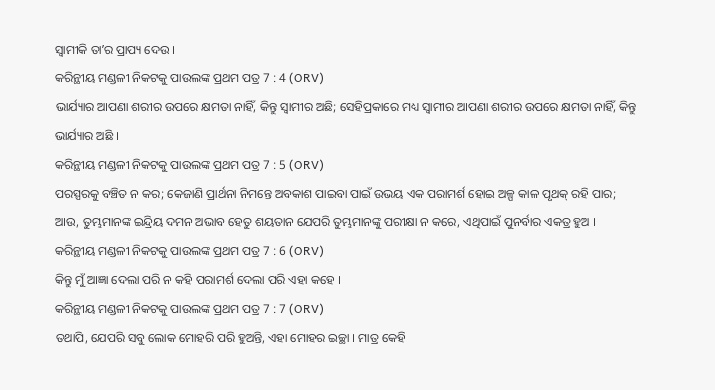ସ୍ଵାମୀକି ତାʼର ପ୍ରାପ୍ୟ ଦେଉ ।
କରିନ୍ଥୀୟ ମଣ୍ଡଳୀ ନିକଟକୁ ପାଉଲଙ୍କ ପ୍ରଥମ ପତ୍ର 7 : 4 (ORV)
ଭାର୍ଯ୍ୟାର ଆପଣା ଶରୀର ଉପରେ କ୍ଷମତା ନାହିଁ, କିନ୍ତୁ ସ୍ଵାମୀର ଅଛି; ସେହିପ୍ରକାରେ ମଧ୍ୟ ସ୍ଵାମୀର ଆପଣା ଶରୀର ଉପରେ କ୍ଷମତା ନାହିଁ, କିନ୍ତୁ ଭାର୍ଯ୍ୟାର ଅଛି ।
କରିନ୍ଥୀୟ ମଣ୍ଡଳୀ ନିକଟକୁ ପାଉଲଙ୍କ ପ୍ରଥମ ପତ୍ର 7 : 5 (ORV)
ପରସ୍ପରକୁ ବଞ୍ଚିତ ନ କର; କେଜାଣି ପ୍ରାର୍ଥନା ନିମନ୍ତେ ଅବକାଶ ପାଇବା ପାଇଁ ଉଭୟ ଏକ ପରାମର୍ଶ ହୋଇ ଅଳ୍ପ କାଳ ପୃଥକ୍ ରହି ପାର; ଆଉ, ତୁମ୍ଭମାନଙ୍କ ଇନ୍ଦ୍ରିୟ ଦମନ ଅଭାବ ହେତୁ ଶୟତାନ ଯେପରି ତୁମ୍ଭମାନଙ୍କୁ ପରୀକ୍ଷା ନ କରେ, ଏଥିପାଇଁ ପୁନର୍ବାର ଏକତ୍ର ହୁଅ ।
କରିନ୍ଥୀୟ ମଣ୍ଡଳୀ ନିକଟକୁ ପାଉଲଙ୍କ ପ୍ରଥମ ପତ୍ର 7 : 6 (ORV)
କିନ୍ତୁ ମୁଁ ଆଜ୍ଞା ଦେଲା ପରି ନ କହି ପରାମର୍ଶ ଦେଲା ପରି ଏହା କହେ ।
କରିନ୍ଥୀୟ ମଣ୍ଡଳୀ ନିକଟକୁ ପାଉଲଙ୍କ ପ୍ରଥମ ପତ୍ର 7 : 7 (ORV)
ତଥାପି, ଯେପରି ସବୁ ଲୋକ ମୋହରି ପରି ହୁଅନ୍ତି, ଏହା ମୋହର ଇଚ୍ଛା । ମାତ୍ର କେହି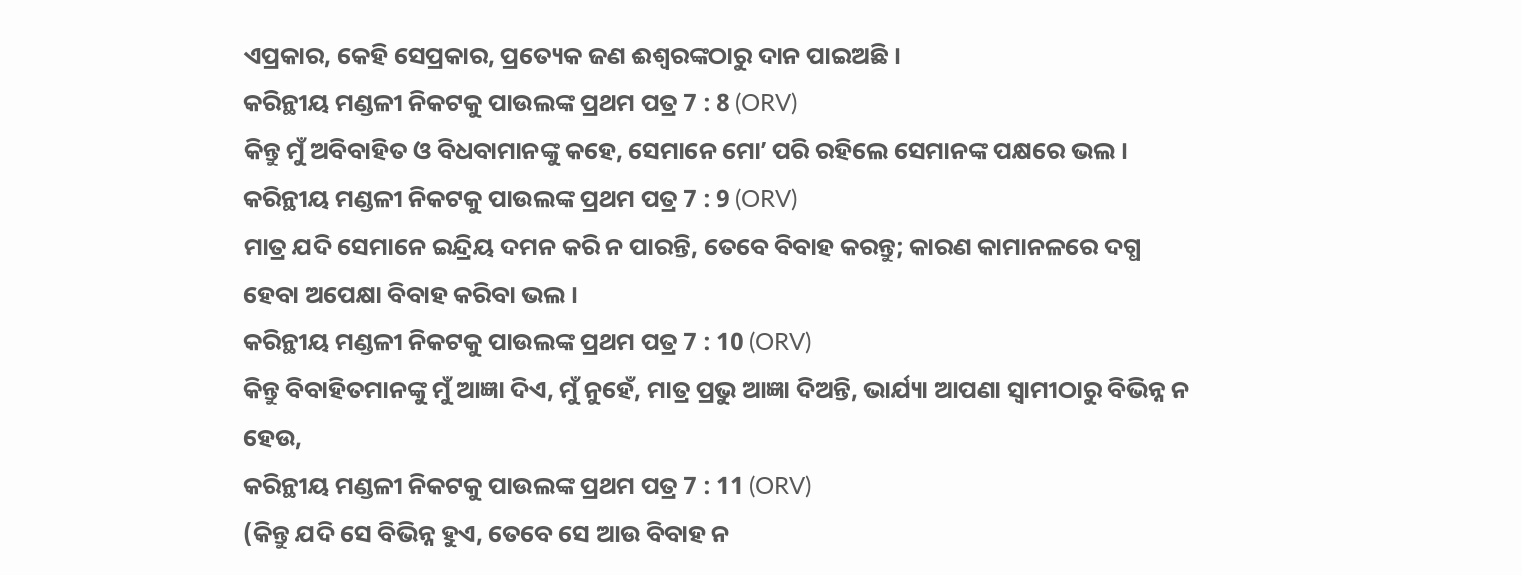ଏପ୍ରକାର, କେହି ସେପ୍ରକାର, ପ୍ରତ୍ୟେକ ଜଣ ଈଶ୍ଵରଙ୍କଠାରୁ ଦାନ ପାଇଅଛି ।
କରିନ୍ଥୀୟ ମଣ୍ଡଳୀ ନିକଟକୁ ପାଉଲଙ୍କ ପ୍ରଥମ ପତ୍ର 7 : 8 (ORV)
କିନ୍ତୁ ମୁଁ ଅବିବାହିତ ଓ ବିଧବାମାନଙ୍କୁ କହେ, ସେମାନେ ମୋʼ ପରି ରହିଲେ ସେମାନଙ୍କ ପକ୍ଷରେ ଭଲ ।
କରିନ୍ଥୀୟ ମଣ୍ଡଳୀ ନିକଟକୁ ପାଉଲଙ୍କ ପ୍ରଥମ ପତ୍ର 7 : 9 (ORV)
ମାତ୍ର ଯଦି ସେମାନେ ଇନ୍ଦ୍ରିୟ ଦମନ କରି ନ ପାରନ୍ତି, ତେବେ ବିବାହ କରନ୍ତୁ; କାରଣ କାମାନଳରେ ଦଗ୍ଧ ହେବା ଅପେକ୍ଷା ବିବାହ କରିବା ଭଲ ।
କରିନ୍ଥୀୟ ମଣ୍ଡଳୀ ନିକଟକୁ ପାଉଲଙ୍କ ପ୍ରଥମ ପତ୍ର 7 : 10 (ORV)
କିନ୍ତୁ ବିବାହିତମାନଙ୍କୁ ମୁଁ ଆଜ୍ଞା ଦିଏ, ମୁଁ ନୁହେଁ, ମାତ୍ର ପ୍ରଭୁ ଆଜ୍ଞା ଦିଅନ୍ତି, ଭାର୍ଯ୍ୟା ଆପଣା ସ୍ଵାମୀଠାରୁ ବିଭିନ୍ନ ନ ହେଉ,
କରିନ୍ଥୀୟ ମଣ୍ଡଳୀ ନିକଟକୁ ପାଉଲଙ୍କ ପ୍ରଥମ ପତ୍ର 7 : 11 (ORV)
(କିନ୍ତୁ ଯଦି ସେ ବିଭିନ୍ନ ହୁଏ, ତେବେ ସେ ଆଉ ବିବାହ ନ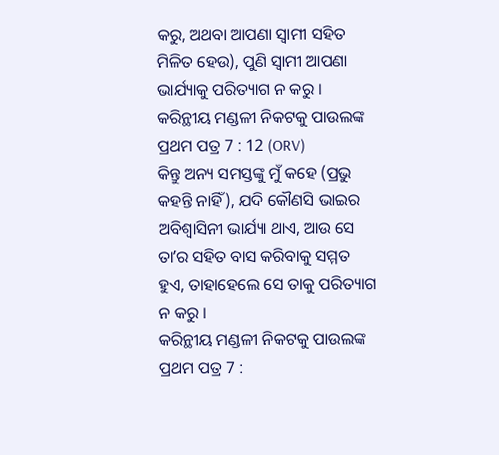କରୁ, ଅଥବା ଆପଣା ସ୍ଵାମୀ ସହିତ ମିଳିତ ହେଉ), ପୁଣି ସ୍ଵାମୀ ଆପଣା ଭାର୍ଯ୍ୟାକୁ ପରିତ୍ୟାଗ ନ କରୁ ।
କରିନ୍ଥୀୟ ମଣ୍ଡଳୀ ନିକଟକୁ ପାଉଲଙ୍କ ପ୍ରଥମ ପତ୍ର 7 : 12 (ORV)
କିନ୍ତୁ ଅନ୍ୟ ସମସ୍ତଙ୍କୁ ମୁଁ କହେ (ପ୍ରଭୁ କହନ୍ତି ନାହିଁ), ଯଦି କୌଣସି ଭାଇର ଅବିଶ୍ଵାସିନୀ ଭାର୍ଯ୍ୟା ଥାଏ, ଆଉ ସେ ତାʼର ସହିତ ବାସ କରିବାକୁ ସମ୍ମତ ହୁଏ, ତାହାହେଲେ ସେ ତାକୁ ପରିତ୍ୟାଗ ନ କରୁ ।
କରିନ୍ଥୀୟ ମଣ୍ଡଳୀ ନିକଟକୁ ପାଉଲଙ୍କ ପ୍ରଥମ ପତ୍ର 7 :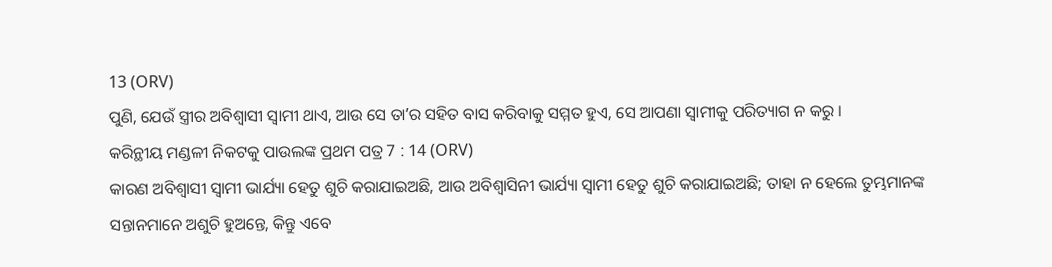13 (ORV)
ପୁଣି, ଯେଉଁ ସ୍ତ୍ରୀର ଅବିଶ୍ଵାସୀ ସ୍ଵାମୀ ଥାଏ, ଆଉ ସେ ତାʼର ସହିତ ବାସ କରିବାକୁ ସମ୍ମତ ହୁଏ, ସେ ଆପଣା ସ୍ଵାମୀକୁ ପରିତ୍ୟାଗ ନ କରୁ ।
କରିନ୍ଥୀୟ ମଣ୍ଡଳୀ ନିକଟକୁ ପାଉଲଙ୍କ ପ୍ରଥମ ପତ୍ର 7 : 14 (ORV)
କାରଣ ଅବିଶ୍ଵାସୀ ସ୍ଵାମୀ ଭାର୍ଯ୍ୟା ହେତୁ ଶୁଚି କରାଯାଇଅଛି, ଆଉ ଅବିଶ୍ଵାସିନୀ ଭାର୍ଯ୍ୟା ସ୍ଵାମୀ ହେତୁ ଶୁଚି କରାଯାଇଅଛି; ତାହା ନ ହେଲେ ତୁମ୍ଭମାନଙ୍କ ସନ୍ତାନମାନେ ଅଶୁଚି ହୁଅନ୍ତେ, କିନ୍ତୁ ଏବେ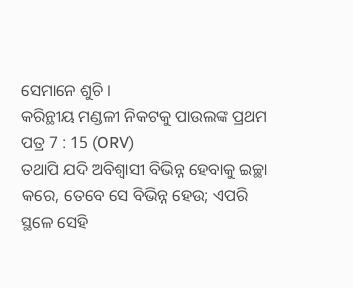ସେମାନେ ଶୁଚି ।
କରିନ୍ଥୀୟ ମଣ୍ଡଳୀ ନିକଟକୁ ପାଉଲଙ୍କ ପ୍ରଥମ ପତ୍ର 7 : 15 (ORV)
ତଥାପି ଯଦି ଅବିଶ୍ଵାସୀ ବିଭିନ୍ନ ହେବାକୁ ଇଚ୍ଛା କରେ, ତେବେ ସେ ବିଭିନ୍ନ ହେଉ; ଏପରି ସ୍ଥଳେ ସେହି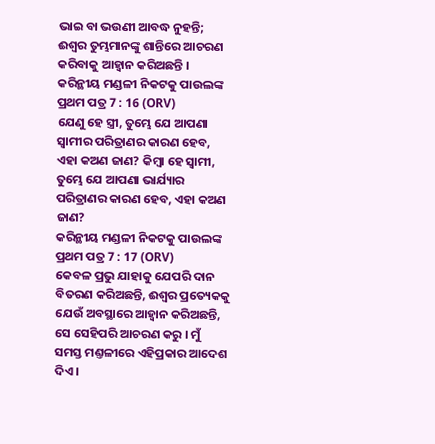ଭାଇ ବା ଭଉଣୀ ଆବଦ୍ଧ ନୁହନ୍ତି; ଈଶ୍ଵର ତୁମ୍ଭମାନଙ୍କୁ ଶାନ୍ତିରେ ଆଚରଣ କରିବାକୁ ଆହ୍ଵାନ କରିଅଛନ୍ତି ।
କରିନ୍ଥୀୟ ମଣ୍ଡଳୀ ନିକଟକୁ ପାଉଲଙ୍କ ପ୍ରଥମ ପତ୍ର 7 : 16 (ORV)
ଯେଣୁ ହେ ସ୍ତ୍ରୀ, ତୁମ୍ଭେ ଯେ ଆପଣା ସ୍ଵାମୀର ପରିତ୍ରାଣର କାରଣ ହେବ, ଏହା କଅଣ ଜାଣ? କିମ୍ଵା ହେ ସ୍ଵାମୀ, ତୁମ୍ଭେ ଯେ ଆପଣା ଭାର୍ଯ୍ୟାର ପରିତ୍ରାଣର କାରଣ ହେବ, ଏହା କଅଣ ଜାଣ?
କରିନ୍ଥୀୟ ମଣ୍ଡଳୀ ନିକଟକୁ ପାଉଲଙ୍କ ପ୍ରଥମ ପତ୍ର 7 : 17 (ORV)
କେବଳ ପ୍ରଭୁ ଯାହାକୁ ଯେପରି ଦାନ ବିତରଣ କରିଅଛନ୍ତି, ଈଶ୍ଵର ପ୍ରତ୍ୟେକକୁ ଯେଉଁ ଅବସ୍ଥାରେ ଆହ୍ଵାନ କରିଅଛନ୍ତି, ସେ ସେହିପରି ଆଚରଣ କରୁ । ମୁଁ ସମସ୍ତ ମଣ୍ତଳୀରେ ଏହିପ୍ରକାର ଆଦେଶ ଦିଏ ।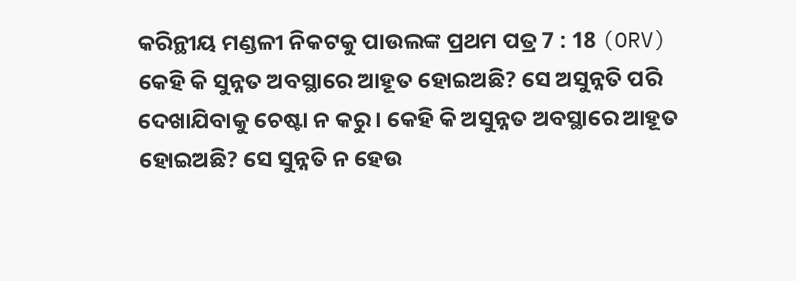କରିନ୍ଥୀୟ ମଣ୍ଡଳୀ ନିକଟକୁ ପାଉଲଙ୍କ ପ୍ରଥମ ପତ୍ର 7 : 18 (ORV)
କେହି କି ସୁନ୍ନତ ଅବସ୍ଥାରେ ଆହୂତ ହୋଇଅଛି? ସେ ଅସୁନ୍ନତି ପରି ଦେଖାଯିବାକୁ ଚେଷ୍ଟା ନ କରୁ । କେହି କି ଅସୁନ୍ନତ ଅବସ୍ଥାରେ ଆହୂତ ହୋଇଅଛି? ସେ ସୁନ୍ନତି ନ ହେଉ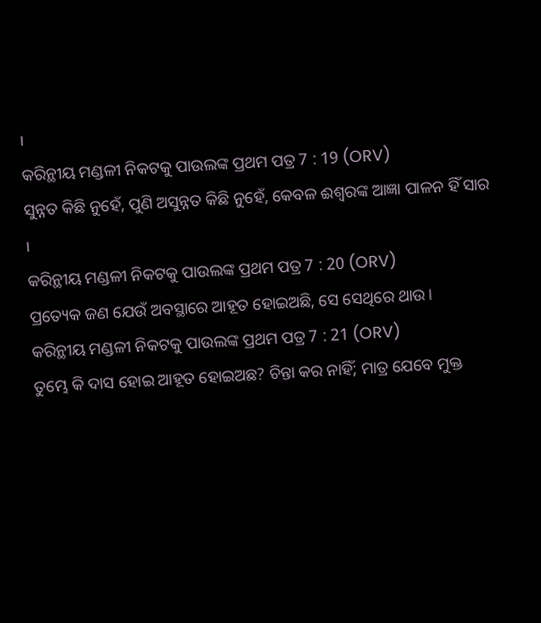।
କରିନ୍ଥୀୟ ମଣ୍ଡଳୀ ନିକଟକୁ ପାଉଲଙ୍କ ପ୍ରଥମ ପତ୍ର 7 : 19 (ORV)
ସୁନ୍ନତ କିଛି ନୁହେଁ, ପୁଣି ଅସୁନ୍ନତ କିଛି ନୁହେଁ, କେବଳ ଈଶ୍ଵରଙ୍କ ଆଜ୍ଞା ପାଳନ ହିଁ ସାର ।
କରିନ୍ଥୀୟ ମଣ୍ଡଳୀ ନିକଟକୁ ପାଉଲଙ୍କ ପ୍ରଥମ ପତ୍ର 7 : 20 (ORV)
ପ୍ରତ୍ୟେକ ଜଣ ଯେଉଁ ଅବସ୍ଥାରେ ଆହୂତ ହୋଇଅଛି, ସେ ସେଥିରେ ଥାଉ ।
କରିନ୍ଥୀୟ ମଣ୍ଡଳୀ ନିକଟକୁ ପାଉଲଙ୍କ ପ୍ରଥମ ପତ୍ର 7 : 21 (ORV)
ତୁମ୍ଭେ କି ଦାସ ହୋଇ ଆହୂତ ହୋଇଅଛ? ଚିନ୍ତା କର ନାହିଁ; ମାତ୍ର ଯେବେ ମୁକ୍ତ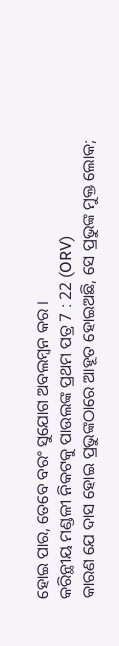ହୋଇ ପାର, ତେବେ ବରଂ ସୁଯୋଗ ଅବଲମ୍ଵନ କର ।
କରିନ୍ଥୀୟ ମଣ୍ଡଳୀ ନିକଟକୁ ପାଉଲଙ୍କ ପ୍ରଥମ ପତ୍ର 7 : 22 (ORV)
କାରଣ ଯେ ଦାସ ହୋଇ ପ୍ରଭୁଙ୍କଠାରେ ଆହୂତ ହୋଇଅଛି, ସେ ପ୍ରଭୁଙ୍କ ମୁକ୍ତ ଲୋକ;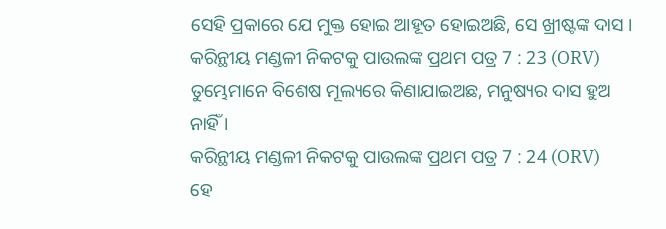ସେହି ପ୍ରକାରେ ଯେ ମୁକ୍ତ ହୋଇ ଆହୂତ ହୋଇଅଛି, ସେ ଖ୍ରୀଷ୍ଟଙ୍କ ଦାସ ।
କରିନ୍ଥୀୟ ମଣ୍ଡଳୀ ନିକଟକୁ ପାଉଲଙ୍କ ପ୍ରଥମ ପତ୍ର 7 : 23 (ORV)
ତୁମ୍ଭେମାନେ ବିଶେଷ ମୂଲ୍ୟରେ କିଣାଯାଇଅଛ, ମନୁଷ୍ୟର ଦାସ ହୁଅ ନାହିଁ ।
କରିନ୍ଥୀୟ ମଣ୍ଡଳୀ ନିକଟକୁ ପାଉଲଙ୍କ ପ୍ରଥମ ପତ୍ର 7 : 24 (ORV)
ହେ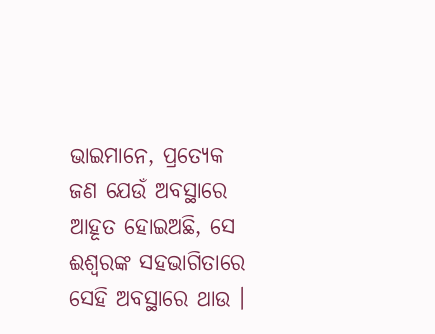ଭାଇମାନେ, ପ୍ରତ୍ୟେକ ଜଣ ଯେଉଁ ଅବସ୍ଥାରେ ଆହୂତ ହୋଇଅଛି, ସେ ଈଶ୍ଵରଙ୍କ ସହଭାଗିତାରେ ସେହି ଅବସ୍ଥାରେ ଥାଉ ।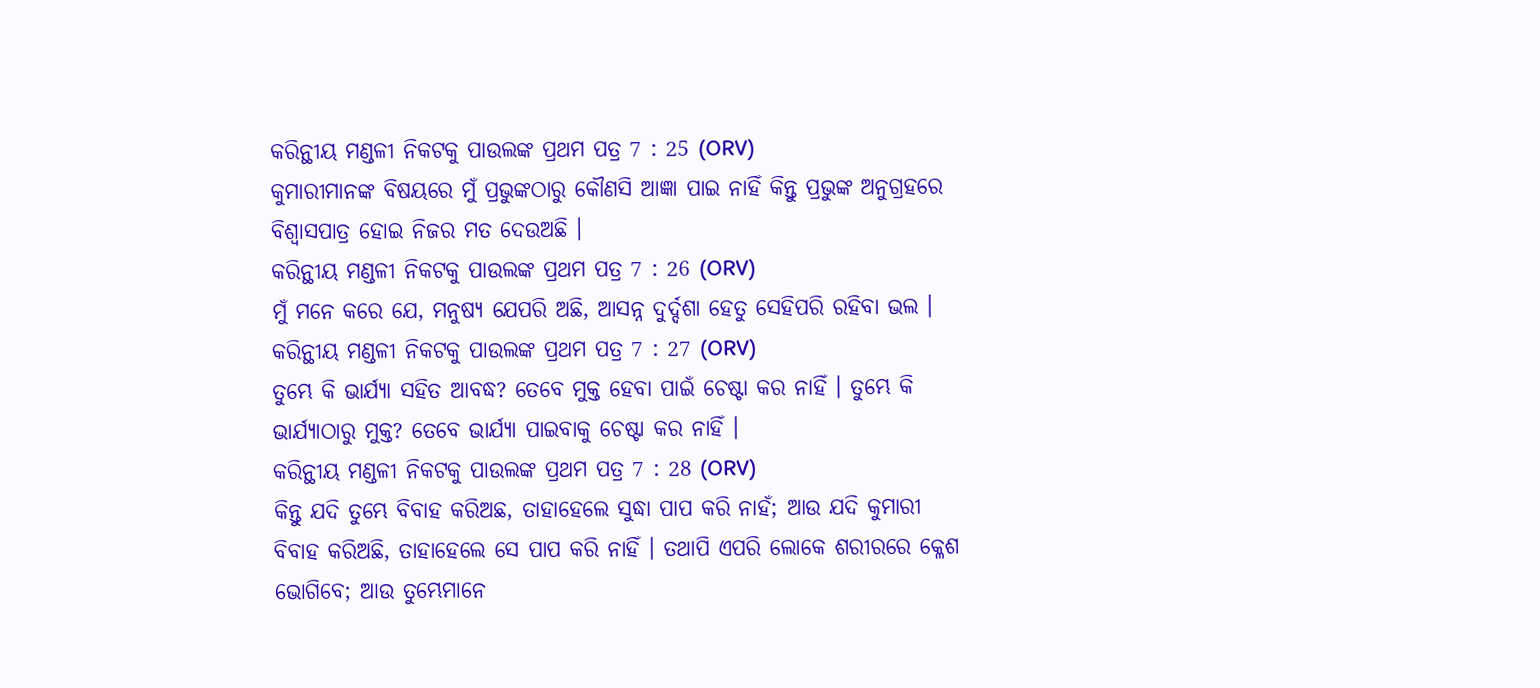କରିନ୍ଥୀୟ ମଣ୍ଡଳୀ ନିକଟକୁ ପାଉଲଙ୍କ ପ୍ରଥମ ପତ୍ର 7 : 25 (ORV)
କୁମାରୀମାନଙ୍କ ବିଷୟରେ ମୁଁ ପ୍ରଭୁଙ୍କଠାରୁ କୌଣସି ଆଜ୍ଞା ପାଇ ନାହିଁ କିନ୍ତୁ ପ୍ରଭୁଙ୍କ ଅନୁଗ୍ରହରେ ବିଶ୍ଵାସପାତ୍ର ହୋଇ ନିଜର ମତ ଦେଉଅଛି ।
କରିନ୍ଥୀୟ ମଣ୍ଡଳୀ ନିକଟକୁ ପାଉଲଙ୍କ ପ୍ରଥମ ପତ୍ର 7 : 26 (ORV)
ମୁଁ ମନେ କରେ ଯେ, ମନୁଷ୍ୟ ଯେପରି ଅଛି, ଆସନ୍ନ ଦୁର୍ଦ୍ଦଶା ହେତୁ ସେହିପରି ରହିବା ଭଲ ।
କରିନ୍ଥୀୟ ମଣ୍ଡଳୀ ନିକଟକୁ ପାଉଲଙ୍କ ପ୍ରଥମ ପତ୍ର 7 : 27 (ORV)
ତୁମ୍ଭେ କି ଭାର୍ଯ୍ୟା ସହିତ ଆବଦ୍ଧ? ତେବେ ମୁକ୍ତ ହେବା ପାଇଁ ଚେଷ୍ଟା କର ନାହିଁ । ତୁମ୍ଭେ କି ଭାର୍ଯ୍ୟାଠାରୁ ମୁକ୍ତ? ତେବେ ଭାର୍ଯ୍ୟା ପାଇବାକୁ ଚେଷ୍ଟା କର ନାହିଁ ।
କରିନ୍ଥୀୟ ମଣ୍ଡଳୀ ନିକଟକୁ ପାଉଲଙ୍କ ପ୍ରଥମ ପତ୍ର 7 : 28 (ORV)
କିନ୍ତୁ ଯଦି ତୁମ୍ଭେ ବିବାହ କରିଅଛ, ତାହାହେଲେ ସୁଦ୍ଧା ପାପ କରି ନାହଁ; ଆଉ ଯଦି କୁମାରୀ ବିବାହ କରିଅଛି, ତାହାହେଲେ ସେ ପାପ କରି ନାହିଁ । ତଥାପି ଏପରି ଲୋକେ ଶରୀରରେ କ୍ଳେଶ ଭୋଗିବେ; ଆଉ ତୁମ୍ଭେମାନେ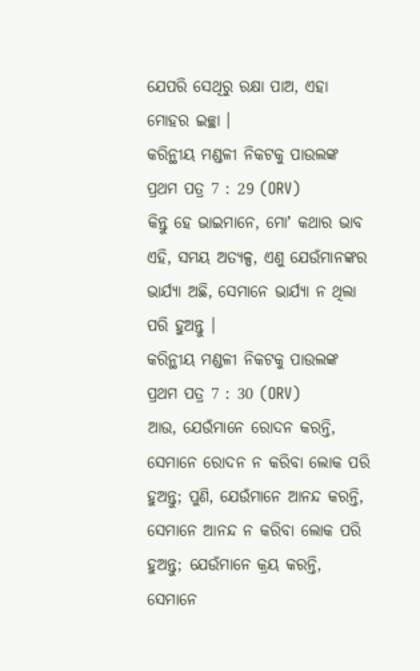ଯେପରି ସେଥିରୁ ରକ୍ଷା ପାଅ, ଏହା ମୋହର ଇଚ୍ଛା ।
କରିନ୍ଥୀୟ ମଣ୍ଡଳୀ ନିକଟକୁ ପାଉଲଙ୍କ ପ୍ରଥମ ପତ୍ର 7 : 29 (ORV)
କିନ୍ତୁ ହେ ଭାଇମାନେ, ମୋʼ କଥାର ଭାବ ଏହି, ସମୟ ଅତ୍ୟଳ୍ପ, ଏଣୁ ଯେଉଁମାନଙ୍କର ଭାର୍ଯ୍ୟା ଅଛି, ସେମାନେ ଭାର୍ଯ୍ୟା ନ ଥିଲା ପରି ହୁଅନ୍ତୁ ।
କରିନ୍ଥୀୟ ମଣ୍ଡଳୀ ନିକଟକୁ ପାଉଲଙ୍କ ପ୍ରଥମ ପତ୍ର 7 : 30 (ORV)
ଆଉ, ଯେଉଁମାନେ ରୋଦନ କରନ୍ତି, ସେମାନେ ରୋଦନ ନ କରିବା ଲୋକ ପରି ହୁଅନ୍ତୁ; ପୁଣି, ଯେଉଁମାନେ ଆନନ୍ଦ କରନ୍ତି, ସେମାନେ ଆନନ୍ଦ ନ କରିବା ଲୋକ ପରି ହୁଅନ୍ତୁ; ଯେଉଁମାନେ କ୍ରୟ କରନ୍ତି, ସେମାନେ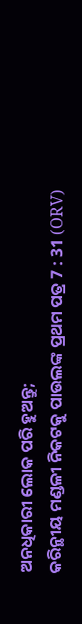ଅନଧିକାରୀ ଲୋକ ପରି ହୁଅନ୍ତୁ;
କରିନ୍ଥୀୟ ମଣ୍ଡଳୀ ନିକଟକୁ ପାଉଲଙ୍କ ପ୍ରଥମ ପତ୍ର 7 : 31 (ORV)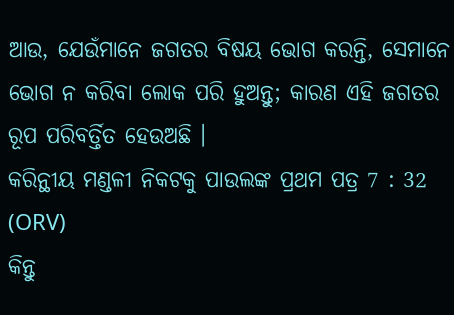ଆଉ, ଯେଉଁମାନେ ଜଗତର ବିଷୟ ଭୋଗ କରନ୍ତି, ସେମାନେ ଭୋଗ ନ କରିବା ଲୋକ ପରି ହୁଅନ୍ତୁ; କାରଣ ଏହି ଜଗତର ରୂପ ପରିବର୍ତ୍ତିତ ହେଉଅଛି ।
କରିନ୍ଥୀୟ ମଣ୍ଡଳୀ ନିକଟକୁ ପାଉଲଙ୍କ ପ୍ରଥମ ପତ୍ର 7 : 32 (ORV)
କିନ୍ତୁ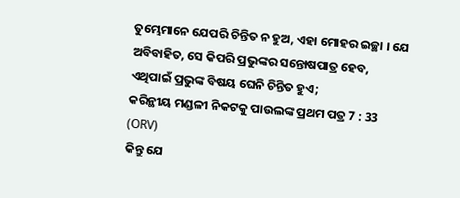ତୁମ୍ଭେମାନେ ଯେପରି ଚିନ୍ତିତ ନ ହୁଅ, ଏହା ମୋହର ଇଚ୍ଛା । ଯେ ଅବିବାହିତ, ସେ କିପରି ପ୍ରଭୁଙ୍କର ସନ୍ତୋଷପାତ୍ର ହେବ, ଏଥିପାଇଁ ପ୍ରଭୁଙ୍କ ବିଷୟ ଘେନି ଚିନ୍ତିତ ହୁଏ;
କରିନ୍ଥୀୟ ମଣ୍ଡଳୀ ନିକଟକୁ ପାଉଲଙ୍କ ପ୍ରଥମ ପତ୍ର 7 : 33 (ORV)
କିନ୍ତୁ ଯେ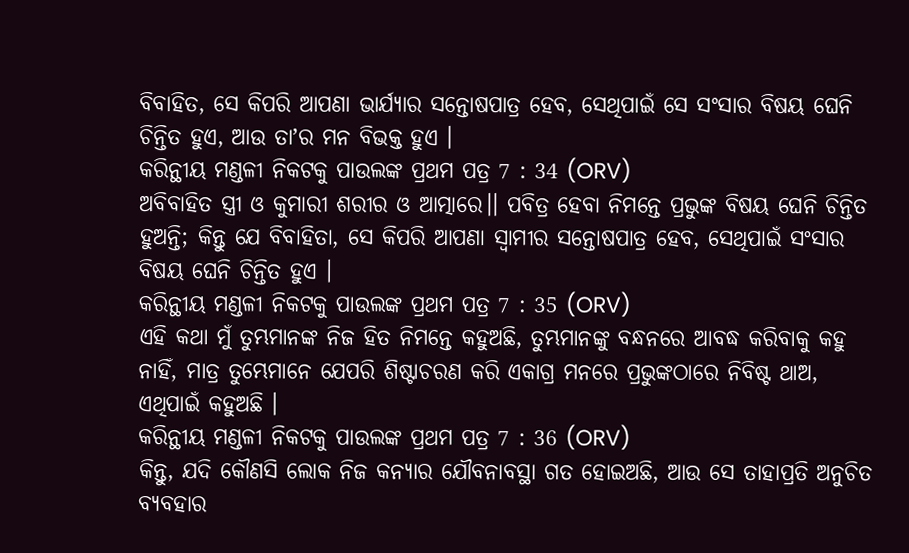ବିବାହିତ, ସେ କିପରି ଆପଣା ଭାର୍ଯ୍ୟାର ସନ୍ତୋଷପାତ୍ର ହେବ, ସେଥିପାଇଁ ସେ ସଂସାର ବିଷୟ ଘେନି ଚିନ୍ତିତ ହୁଏ, ଆଉ ତାʼର ମନ ବିଭକ୍ତ ହୁଏ ।
କରିନ୍ଥୀୟ ମଣ୍ଡଳୀ ନିକଟକୁ ପାଉଲଙ୍କ ପ୍ରଥମ ପତ୍ର 7 : 34 (ORV)
ଅବିବାହିତ ସ୍ତ୍ରୀ ଓ କୁମାରୀ ଶରୀର ଓ ଆତ୍ମାରେ।। ପବିତ୍ର ହେବା ନିମନ୍ତେ ପ୍ରଭୁଙ୍କ ବିଷୟ ଘେନି ଚିନ୍ତିତ ହୁଅନ୍ତି; କିନ୍ତୁ ଯେ ବିବାହିତା, ସେ କିପରି ଆପଣା ସ୍ଵାମୀର ସନ୍ତୋଷପାତ୍ର ହେବ, ସେଥିପାଇଁ ସଂସାର ବିଷୟ ଘେନି ଚିନ୍ତିତ ହୁଏ ।
କରିନ୍ଥୀୟ ମଣ୍ଡଳୀ ନିକଟକୁ ପାଉଲଙ୍କ ପ୍ରଥମ ପତ୍ର 7 : 35 (ORV)
ଏହି କଥା ମୁଁ ତୁମ୍ଭମାନଙ୍କ ନିଜ ହିତ ନିମନ୍ତେ କହୁଅଛି, ତୁମ୍ଭମାନଙ୍କୁ ବନ୍ଧନରେ ଆବଦ୍ଧ କରିବାକୁ କହୁ ନାହିଁ, ମାତ୍ର ତୁମ୍ଭେମାନେ ଯେପରି ଶିଷ୍ଟାଚରଣ କରି ଏକାଗ୍ର ମନରେ ପ୍ରଭୁଙ୍କଠାରେ ନିବିଷ୍ଟ ଥାଅ, ଏଥିପାଇଁ କହୁଅଛି ।
କରିନ୍ଥୀୟ ମଣ୍ଡଳୀ ନିକଟକୁ ପାଉଲଙ୍କ ପ୍ରଥମ ପତ୍ର 7 : 36 (ORV)
କିନ୍ତୁ, ଯଦି କୌଣସି ଲୋକ ନିଜ କନ୍ୟାର ଯୌବନାବସ୍ଥା ଗତ ହୋଇଅଛି, ଆଉ ସେ ତାହାପ୍ରତି ଅନୁଚିତ ବ୍ୟବହାର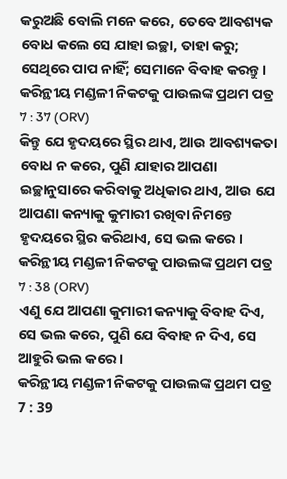କରୁଅଛି ବୋଲି ମନେ କରେ, ତେବେ ଆବଶ୍ୟକ ବୋଧ କଲେ ସେ ଯାହା ଇଚ୍ଛା, ତାହା କରୁ; ସେଥିରେ ପାପ ନାହିଁ; ସେମାନେ ବିବାହ କରନ୍ତୁ ।
କରିନ୍ଥୀୟ ମଣ୍ଡଳୀ ନିକଟକୁ ପାଉଲଙ୍କ ପ୍ରଥମ ପତ୍ର 7 : 37 (ORV)
କିନ୍ତୁ ଯେ ହୃଦୟରେ ସ୍ଥିର ଥାଏ, ଆଉ ଆବଶ୍ୟକତା ବୋଧ ନ କରେ, ପୁଣି ଯାହାର ଆପଣା ଇଚ୍ଛାନୁସାରେ କରିବାକୁ ଅଧିକାର ଥାଏ, ଆଉ ଯେ ଆପଣା କନ୍ୟାକୁ କୁମାରୀ ରଖିବା ନିମନ୍ତେ ହୃଦୟରେ ସ୍ଥିର କରିଥାଏ, ସେ ଭଲ କରେ ।
କରିନ୍ଥୀୟ ମଣ୍ଡଳୀ ନିକଟକୁ ପାଉଲଙ୍କ ପ୍ରଥମ ପତ୍ର 7 : 38 (ORV)
ଏଣୁ ଯେ ଆପଣା କୁମାରୀ କନ୍ୟାକୁ ବିବାହ ଦିଏ, ସେ ଭଲ କରେ, ପୁଣି ଯେ ବିବାହ ନ ଦିଏ, ସେ ଆହୁରି ଭଲ କରେ ।
କରିନ୍ଥୀୟ ମଣ୍ଡଳୀ ନିକଟକୁ ପାଉଲଙ୍କ ପ୍ରଥମ ପତ୍ର 7 : 39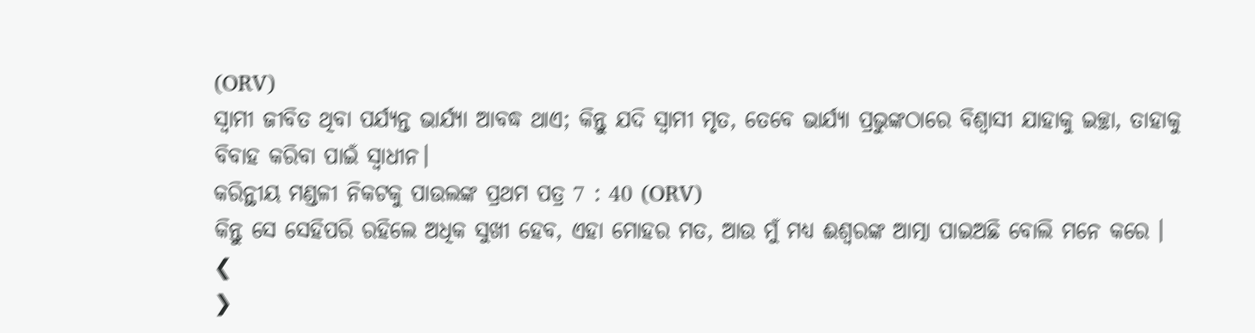(ORV)
ସ୍ଵାମୀ ଜୀବିତ ଥିବା ପର୍ଯ୍ୟନ୍ତ ଭାର୍ଯ୍ୟା ଆବଦ୍ଧ ଥାଏ; କିନ୍ତୁ ଯଦି ସ୍ଵାମୀ ମୃତ, ତେବେ ଭାର୍ଯ୍ୟା ପ୍ରଭୁଙ୍କଠାରେ ବିଶ୍ଵାସୀ ଯାହାକୁ ଇଚ୍ଛା, ତାହାକୁ ବିବାହ କରିବା ପାଇଁ ସ୍ଵାଧୀନ।
କରିନ୍ଥୀୟ ମଣ୍ଡଳୀ ନିକଟକୁ ପାଉଲଙ୍କ ପ୍ରଥମ ପତ୍ର 7 : 40 (ORV)
କିନ୍ତୁ ସେ ସେହିପରି ରହିଲେ ଅଧିକ ସୁଖୀ ହେବ, ଏହା ମୋହର ମତ, ଆଉ ମୁଁ ମଧ୍ୟ ଈଶ୍ଵରଙ୍କ ଆତ୍ମା ପାଇଅଛି ବୋଲି ମନେ କରେ ।
❮
❯